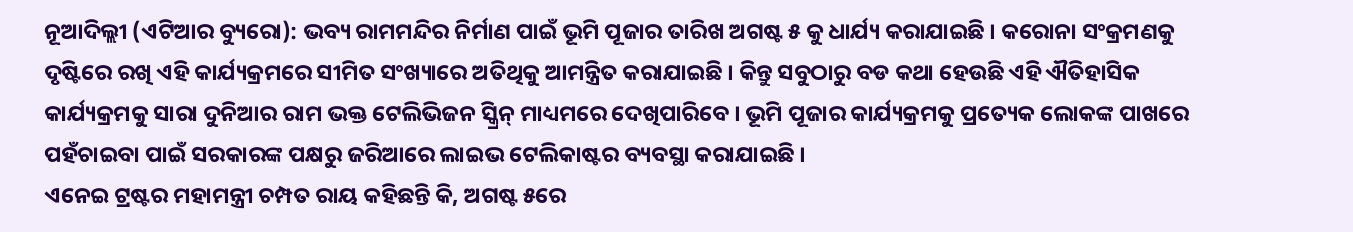ନୂଆଦିଲ୍ଲୀ (ଏଟିଆର ବ୍ୟୁରୋ): ଭବ୍ୟ ରାମମନ୍ଦିର ନିର୍ମାଣ ପାଇଁ ଭୂମି ପୂଜାର ତାରିଖ ଅଗଷ୍ଟ ୫ କୁ ଧାର୍ଯ୍ୟ କରାଯାଇଛି । କରୋନା ସଂକ୍ରମଣକୁ ଦୃଷ୍ଟିରେ ରଖି ଏହି କାର୍ଯ୍ୟକ୍ରମରେ ସୀମିତ ସଂଖ୍ୟାରେ ଅତିଥିକୁ ଆମନ୍ତ୍ରିତ କରାଯାଇଛି । କିନ୍ତୁ ସବୁଠାରୁ ବଡ କଥା ହେଉଛି ଏହି ଐତିହାସିକ କାର୍ଯ୍ୟକ୍ରମକୁ ସାରା ଦୁନିଆର ରାମ ଭକ୍ତ ଟେଲିଭିଜନ ସ୍କ୍ରିନ୍ ମାଧ୍ୟମରେ ଦେଖିପାରିବେ । ଭୂମି ପୂଜାର କାର୍ଯ୍ୟକ୍ରମକୁ ପ୍ରତ୍ୟେକ ଲୋକଙ୍କ ପାଖରେ ପହଁଚାଇବା ପାଇଁ ସରକାରଙ୍କ ପକ୍ଷରୁ ଜରିଆରେ ଲାଇଭ ଟେଲିକାଷ୍ଟର ବ୍ୟବସ୍ଥା କରାଯାଇଛି ।
ଏନେଇ ଟ୍ରଷ୍ଟର ମହାମନ୍ତ୍ରୀ ଚମ୍ପତ ରାୟ କହିଛନ୍ତି କି, ଅଗଷ୍ଟ ୫ରେ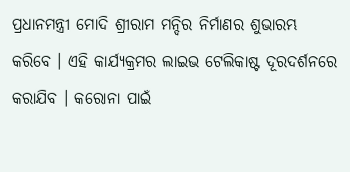ପ୍ରଧାନମନ୍ତ୍ରୀ ମୋଦି ଶ୍ରୀରାମ ମନ୍ଦିର ନିର୍ମାଣର ଶୁଭାରମ୍ଭ କରିବେ । ଏହି କାର୍ଯ୍ୟକ୍ରମର ଲାଇଭ ଟେଲିକାଷ୍ଟ ଦୂରଦର୍ଶନରେ କରାଯିବ । କରୋନା ପାଇଁ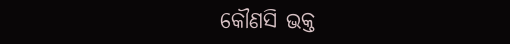କୌଣସି ଭକ୍ତ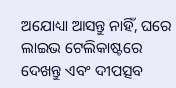ଅଯୋଧ୍ୟା ଆସନ୍ତୁ ନାହିଁ, ଘରେ ଲାଇଭ ଟେଲିକାଷ୍ଟରେ ଦେଖନ୍ତୁ ଏବଂ ଦୀପତ୍ସବ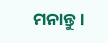ମନାନ୍ତୁ ।